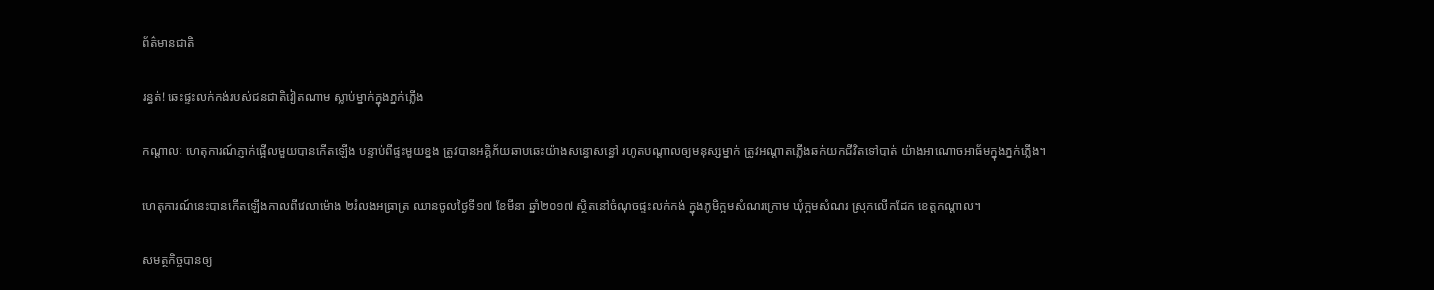ព័ត៌មានជាតិ

រន្ធត់! ឆេះផ្ទះលក់កង់របស់ជនជាតិវៀតណាម ស្លាប់ម្នាក់ក្នុងភ្នក់ភ្លើង

កណ្តាលៈ ហេតុការណ៍ភ្ញាក់ផ្អើលមួយបានកើតឡើង បន្ទាប់ពីផ្ទះមួយខ្នង ត្រូវបានអគ្គិភ័យឆាបឆេះយ៉ាងសន្ធោសន្ធៅ រហូតបណ្តាលឲ្យមនុស្សម្នាក់ ត្រូវអណ្តាតភ្លើងឆក់យកជីវិតទៅបាត់ យ៉ាងអាណោចអាធ័មក្នុងភ្នក់ភ្លើង។

ហេតុការណ៍នេះបានកើតឡើងកាលពីវេលាម៉ោង ២រំលងអធ្រាត្រ ឈានចូលថ្ងៃទី១៧ ខែមីនា ឆ្នាំ២០១៧ ស្ថិតនៅចំណុចផ្ទះលក់កង់ ក្នុងភូមិក្អមសំណរក្រោម ឃុំក្អមសំណរ ស្រុកលើកដែក ខេត្តកណ្តាល។

សមត្ថកិច្ចបានឲ្យ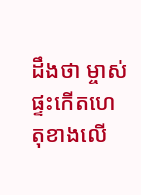ដឹងថា ម្ចាស់ផ្ទះកើតហេតុខាងលើ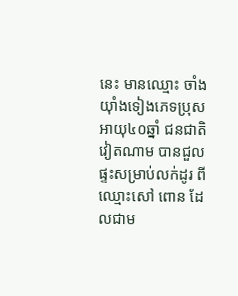នេះ មានឈ្មោះ ចាំង យ៉ាំងទៀងភេទប្រុស អាយុ៤០ឆ្នាំ ជនជាតិវៀតណាម បានជួលផ្ទះសម្រាប់លក់ដូរ ពីឈ្មោះសៅ ពោន ដែលជាម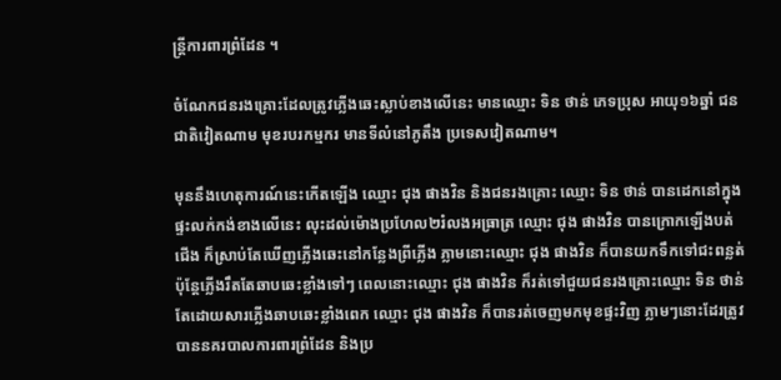ន្ត្រីការពារព្រំដែន ។

ចំណែកជនរងគ្រោះដែលត្រូវភ្លើងឆេះស្លាប់ខាងលើនេះ មានឈ្មោះ ទិន ថាន់ ភេទប្រុស អាយុ១៦ឆ្នាំ ជនជាតិវៀតណាម មុខរបរកម្មករ មានទីលំនៅភូតឹង ប្រទេសវៀតណាម។

មុននឹងហេតុការណ៍នេះកើតឡើង ឈ្មោះ ជុង ផាងវិន និងជនរងគ្រោះ ឈ្មោះ ទិន ថាន់ បានដេកនៅក្នុងផ្ទះលក់កង់ខាងលើនេះ លុះដល់ម៉ោងប្រហែល២រំលងអធ្រាត្រ ឈ្មោះ ជុង ផាងវិន បានក្រោកឡើងបត់ជើង ក៏ស្រាប់តែឃើញភ្លើងឆេះនៅកន្លែងព្រីភ្លើង ភ្លាមនោះឈ្មោះ ជុង ផាងវិន ក៏បានយកទឹកទៅជះពន្លត់ ប៉ុន្តែភ្លើងរឹតតែឆាបឆេះខ្លាំងទៅៗ ពេលនោះឈ្មោះ ជុង ផាងវិន ក៏រត់ទៅជួយជនរងគ្រោះឈ្មោះ ទិន ថាន់ តែដោយសារភ្លើងឆាបឆេះខ្លាំងពេក ឈ្មោះ ជុង ផាងវិន ក៏បានរត់ចេញមកមុខផ្ទះវិញ ភ្លាមៗនោះដែរត្រូវបាននគរបាលការពារព្រំដែន និងប្រ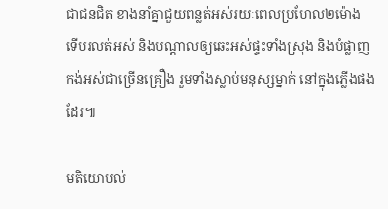ជាជនជិត ខាងនាំគ្នាជួយពន្លត់អស់រយៈពេលប្រហែល២ម៉ោង ទើបរលត់អស់ និងបណ្តាលឲ្យឆេះអស់ផ្ទះទាំងស្រុង និងបំផ្លាញកង់អស់ជាច្រើនគ្រឿង រួមទាំងស្លាប់មនុស្សម្នាក់ នៅក្នុងភ្លើងផងដែរ៕

មតិយោបល់